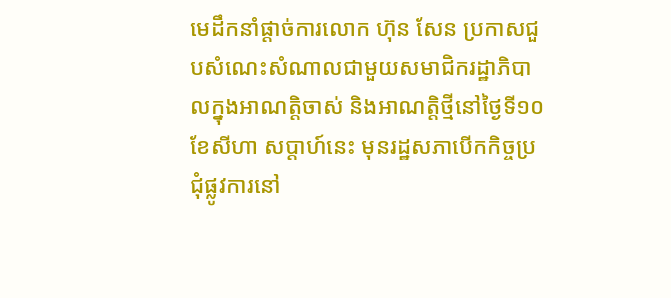មេដឹកនាំផ្ដាច់ការលោក ហ៊ុន សែន ប្រកាសជួបសំណេះសំណាលជាមួយសមាជិករដ្ឋាភិបាលក្នុងអាណត្តិចាស់ និងអាណត្តិថ្មីនៅថ្ងៃទី១០ ខែសីហា សប្ដាហ៍នេះ មុនរដ្ឋសភាបើកកិច្ចប្រជុំផ្លូវការនៅ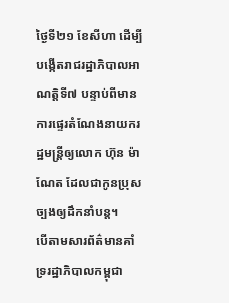ថ្ងៃទី២១ ខែសីហា ដើម្បីបង្កើតរាជរដ្ឋាភិបាលអាណត្តិទី៧ បន្ទាប់ពីមានការផ្ទេរតំណែងនាយករដ្ឋមន្ត្រីឲ្យលោក ហ៊ុន ម៉ាណែត ដែលជាកូនប្រុសច្បងឲ្យដឹកនាំបន្ត។
បើតាមសារព័ត៌មានគាំទ្ររដ្ឋាភិបាលកម្ពុជា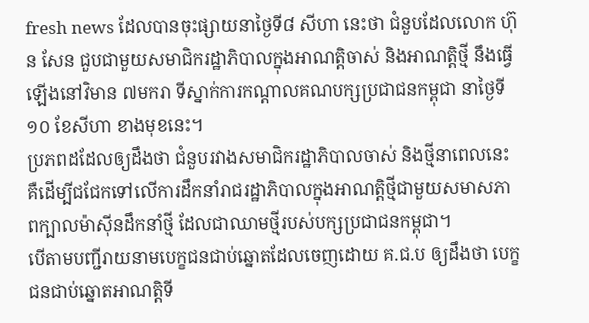fresh news ដែលបានចុះផ្សាយនាថ្ងៃទី៨ សីហា នេះថា ជំនួបដែលលោក ហ៊ុន សែន ជួបជាមួយសមាជិករដ្ឋាភិបាលក្នុងអាណត្តិចាស់ និងអាណត្តិថ្មី នឹងធ្វើឡើងនៅវិមាន ៧មករា ទីស្នាក់ការកណ្តាលគណបក្សប្រជាជនកម្ពុជា នាថ្ងៃទី១០ ខែសីហា ខាងមុខនេះ។
ប្រភពដដែលឲ្យដឹងថា ជំនួបរវាងសមាជិករដ្ឋាភិបាលចាស់ និងថ្មីនាពេលនេះ គឺដើម្បីជជែកទៅលើការដឹកនាំរាជរដ្ឋាភិបាលក្នុងអាណត្តិថ្មីជាមួយសមាសភាពក្បាលម៉ាស៊ីនដឹកនាំថ្មី ដែលជាឈាមថ្មីរបស់បក្សប្រជាជនកម្ពុជា។
បើតាមបញ្ជីរាយនាមបេក្ខជនជាប់ឆ្នោតដែលចេញដោយ គ.ជ.ប ឲ្យដឹងថា បេក្ខជនជាប់ឆ្នោតអាណត្តិទី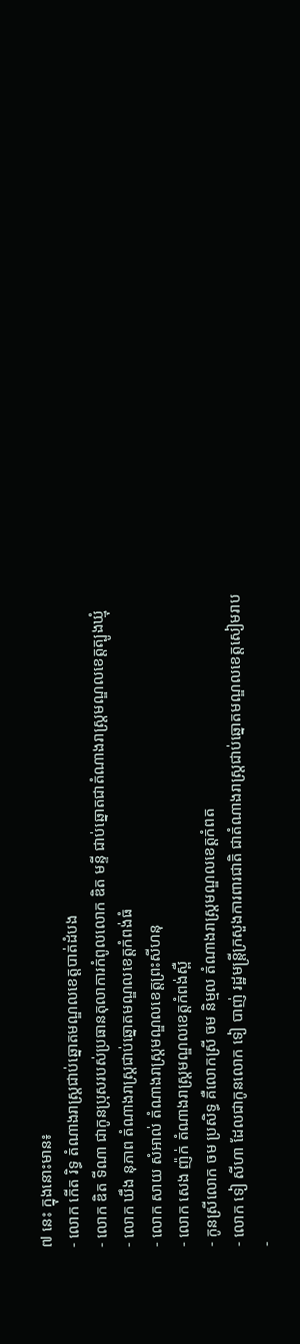៧ នេះ ក្នុងនោះមាន៖
- លោក កើត រិទ្ធ តំណាងរាស្ត្រជាប់ឆ្នោតមណ្ឌលខេត្តបាត់ដំបង
- លោក ឌិត ទីណា ជាកូនប្រុសរបស់ប្រធានតុលាការកំពូលលោក ឌិត មន្ទី ជាប់ឆ្នោតជាតំណាងរាស្ត្រមណ្ឌលខេត្តត្បូងឃ្មុំ
- លោក ឃឹង នុភាព តំណាងរាស្ត្រជាប់ឆ្នោតមណ្ឌលខេត្តកំពង់ធំ
- លោក សាយ សំអាល់ តំណាងរាស្ត្រមណ្ឌលខេត្តព្រះសីហនុ
- លោក សេង ញ៉ក់ តំណាងរាស្ត្រមណ្ឌលខេត្តកំពង់ស្ពឺ
- កូនស្រីលោក ចម ប្រសិទ្ធ គឺលោកស្រី ចម និម្មល តំណាងរាស្ត្រមណ្ឌលខេត្តកំពត
- លោក ទៀ សីហា ដែលជាកូនលោក ទៀ បាញ់ រដ្ឋមន្ត្រីក្រសួងការពារជាតិ ជាតំណាងរាស្ត្រជាប់ឆ្នោតមណ្ឌលខេត្តសៀមរាប
-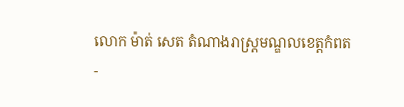លោក ម៉ាត់ សេត តំណាងរាស្ត្រមណ្ឌលខេត្តកំពត
-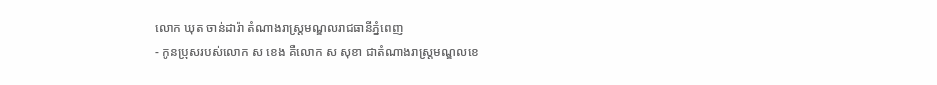លោក ឃុត ចាន់ដារ៉ា តំណាងរាស្ត្រមណ្ឌលរាជធានីភ្នំពេញ
- កូនប្រុសរបស់លោក ស ខេង គឺលោក ស សុខា ជាតំណាងរាស្ត្រមណ្ឌលខេ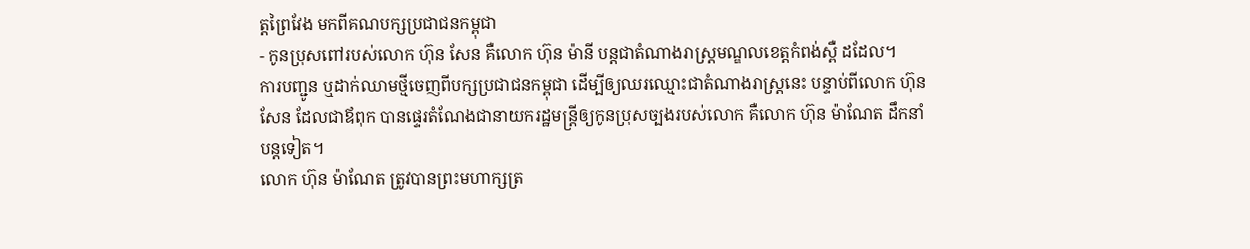ត្តព្រៃវែង មកពីគណបក្សប្រជាជនកម្ពុជា
- កូនប្រុសពៅរបស់លោក ហ៊ុន សែន គឺលោក ហ៊ុន ម៉ានី បន្តជាតំណាងរាស្ត្រមណ្ឌលខេត្តកំពង់ស្ពឺ ដដែល។
ការបញ្ជូន ឬដាក់ឈាមថ្មីចេញពីបក្សប្រជាជនកម្ពុជា ដើម្បីឲ្យឈរឈ្មោះជាតំណាងរាស្ត្រនេះ បន្ទាប់ពីលោក ហ៊ុន សែន ដែលជាឪពុក បានផ្ទេរតំណែងជានាយករដ្ឋមន្ត្រីឲ្យកូនប្រុសច្បងរបស់លោក គឺលោក ហ៊ុន ម៉ាណែត ដឹកនាំបន្តទៀត។
លោក ហ៊ុន ម៉ាណែត ត្រូវបានព្រះមហាក្សត្រ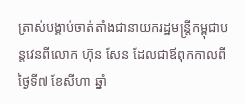ត្រាស់បង្គាប់ចាត់តាំងជានាយករដ្ឋមន្ត្រីកម្ពុជាបន្តវេនពីលោក ហ៊ុន សែន ដែលជាឪពុកកាលពីថ្ងៃទី៧ ខែសីហា ឆ្នាំ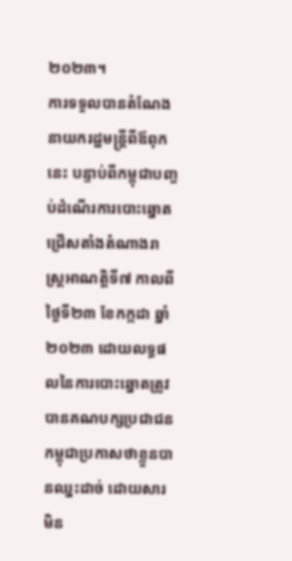២០២៣។
ការទទួលបានតំណែងនាយករដ្ឋមន្ត្រីពីឪពុកនេះ បន្ទាប់ពីកម្ពុជាបញ្ចប់ដំណើរការបោះឆ្នោតជ្រើសតាំងតំណាងរាស្ត្រអាណត្តិទី៧ កាលពីថ្ងៃទី២៣ ខែកក្កដា ឆ្នាំ២០២៣ ដោយលទ្ធផលនៃការបោះឆ្នោតត្រូវបានគណបក្សប្រជាជនកម្ពុជាប្រកាសថាខ្លួនបានឈ្នះដាច់ ដោយសារមិន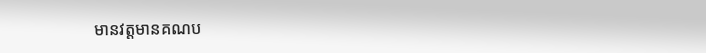មានវត្តមានគណប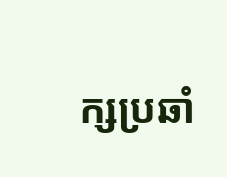ក្សប្រឆាំ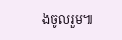ងចូលរួម៕